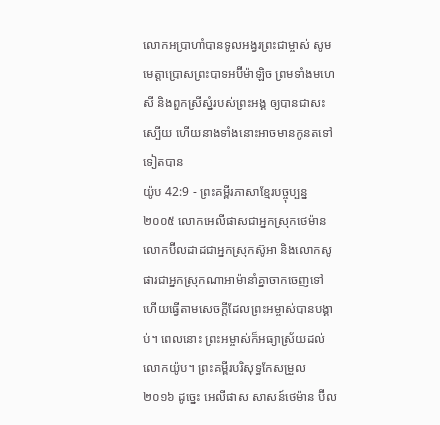លោកអប្រាហាំបានទូលអង្វរព្រះជាម្ចាស់ សូមមេត្តាប្រោសព្រះបាទអប៊ីម៉ាឡិច ព្រមទាំងមហេសី និងពួកស្រីស្នំរបស់ព្រះអង្គ ឲ្យបានជាសះស្បើយ ហើយនាងទាំងនោះអាចមានកូនតទៅទៀតបាន
យ៉ូប 42:9 - ព្រះគម្ពីរភាសាខ្មែរបច្ចុប្បន្ន ២០០៥ លោកអេលីផាសជាអ្នកស្រុកថេម៉ាន លោកប៊ីលដាដជាអ្នកស្រុកស៊ូអា និងលោកសូផារជាអ្នកស្រុកណាអាម៉ានាំគ្នាចាកចេញទៅ ហើយធ្វើតាមសេចក្ដីដែលព្រះអម្ចាស់បានបង្គាប់។ ពេលនោះ ព្រះអម្ចាស់ក៏អធ្យាស្រ័យដល់លោកយ៉ូប។ ព្រះគម្ពីរបរិសុទ្ធកែសម្រួល ២០១៦ ដូច្នេះ អេលីផាស សាសន៍ថេម៉ាន ប៊ីល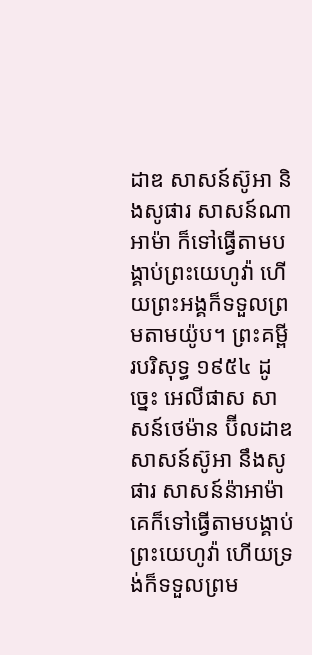ដាឌ សាសន៍ស៊ូអា និងសូផារ សាសន៍ណាអាម៉ា ក៏ទៅធ្វើតាមបង្គាប់ព្រះយេហូវ៉ា ហើយព្រះអង្គក៏ទទួលព្រមតាមយ៉ូប។ ព្រះគម្ពីរបរិសុទ្ធ ១៩៥៤ ដូច្នេះ អេលីផាស សាសន៍ថេម៉ាន ប៊ីលដាឌ សាសន៍ស៊ូអា នឹងសូផារ សាសន៍ន៉ាអាម៉ា គេក៏ទៅធ្វើតាមបង្គាប់ព្រះយេហូវ៉ា ហើយទ្រង់ក៏ទទួលព្រម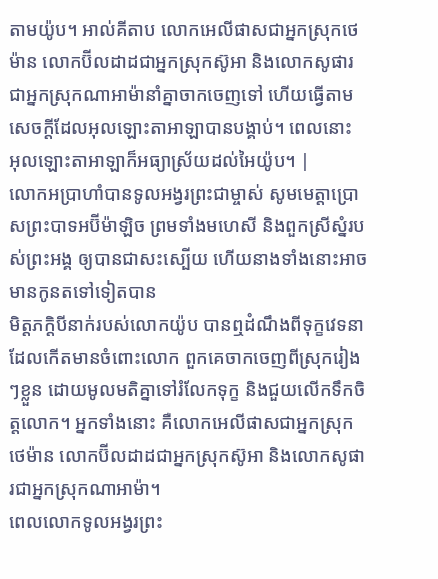តាមយ៉ូប។ អាល់គីតាប លោកអេលីផាសជាអ្នកស្រុកថេម៉ាន លោកប៊ីលដាដជាអ្នកស្រុកស៊ូអា និងលោកសូផារជាអ្នកស្រុកណាអាម៉ានាំគ្នាចាកចេញទៅ ហើយធ្វើតាមសេចក្ដីដែលអុលឡោះតាអាឡាបានបង្គាប់។ ពេលនោះ អុលឡោះតាអាឡាក៏អធ្យាស្រ័យដល់អៃយ៉ូប។ |
លោកអប្រាហាំបានទូលអង្វរព្រះជាម្ចាស់ សូមមេត្តាប្រោសព្រះបាទអប៊ីម៉ាឡិច ព្រមទាំងមហេសី និងពួកស្រីស្នំរបស់ព្រះអង្គ ឲ្យបានជាសះស្បើយ ហើយនាងទាំងនោះអាចមានកូនតទៅទៀតបាន
មិត្តភក្ដិបីនាក់របស់លោកយ៉ូប បានឮដំណឹងពីទុក្ខវេទនាដែលកើតមានចំពោះលោក ពួកគេចាកចេញពីស្រុករៀងៗខ្លួន ដោយមូលមតិគ្នាទៅរំលែកទុក្ខ និងជួយលើកទឹកចិត្តលោក។ អ្នកទាំងនោះ គឺលោកអេលីផាសជាអ្នកស្រុកថេម៉ាន លោកប៊ីលដាដជាអ្នកស្រុកស៊ូអា និងលោកសូផារជាអ្នកស្រុកណាអាម៉ា។
ពេលលោកទូលអង្វរព្រះ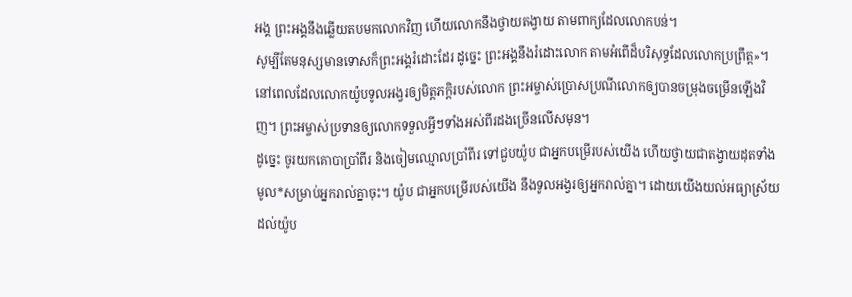អង្គ ព្រះអង្គនឹងឆ្លើយតបមកលោកវិញ ហើយលោកនឹងថ្វាយតង្វាយ តាមពាក្យដែលលោកបន់។
សូម្បីតែមនុស្សមានទោសក៏ព្រះអង្គរំដោះដែរ ដូច្នេះ ព្រះអង្គនឹងរំដោះលោក តាមអំពើដ៏បរិសុទ្ធដែលលោកប្រព្រឹត្ត»។
នៅពេលដែលលោកយ៉ូបទូលអង្វរឲ្យមិត្តភក្ដិរបស់លោក ព្រះអម្ចាស់ប្រោសប្រណីលោកឲ្យបានចម្រុងចម្រើនឡើងវិញ។ ព្រះអម្ចាស់ប្រទានឲ្យលោកទទួលអ្វីៗទាំងអស់ពីរដងច្រើនលើសមុន។
ដូច្នេះ ចូរយកគោបាប្រាំពីរ និងចៀមឈ្មោលប្រាំពីរ ទៅជួបយ៉ូប ជាអ្នកបម្រើរបស់យើង ហើយថ្វាយជាតង្វាយដុតទាំងមូល*សម្រាប់អ្នករាល់គ្នាចុះ។ យ៉ូប ជាអ្នកបម្រើរបស់យើង នឹងទូលអង្វរឲ្យអ្នករាល់គ្នា។ ដោយយើងយល់អធ្យាស្រ័យដល់យ៉ូប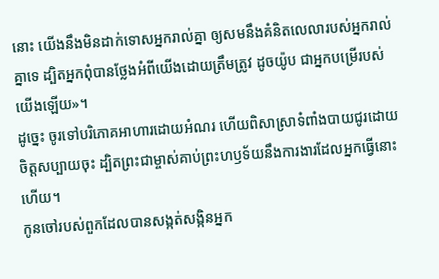នោះ យើងនឹងមិនដាក់ទោសអ្នករាល់គ្នា ឲ្យសមនឹងគំនិតលេលារបស់អ្នករាល់គ្នាទេ ដ្បិតអ្នកពុំបានថ្លែងអំពីយើងដោយត្រឹមត្រូវ ដូចយ៉ូប ជាអ្នកបម្រើរបស់យើងឡើយ»។
ដូច្នេះ ចូរទៅបរិភោគអាហារដោយអំណរ ហើយពិសាស្រាទំពាំងបាយជូរដោយចិត្តសប្បាយចុះ ដ្បិតព្រះជាម្ចាស់គាប់ព្រះហឫទ័យនឹងការងារដែលអ្នកធ្វើនោះហើយ។
កូនចៅរបស់ពួកដែលបានសង្កត់សង្កិនអ្នក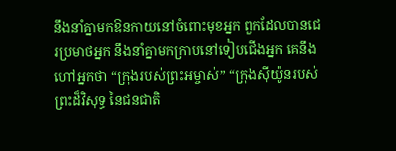នឹងនាំគ្នាមកឱនកាយនៅចំពោះមុខអ្នក ពួកដែលបានជេរប្រមាថអ្នក នឹងនាំគ្នាមកក្រាបនៅទៀបជើងអ្នក គេនឹងហៅអ្នកថា “ក្រុងរបស់ព្រះអម្ចាស់” “ក្រុងស៊ីយ៉ូនរបស់ព្រះដ៏វិសុទ្ធ នៃជនជាតិ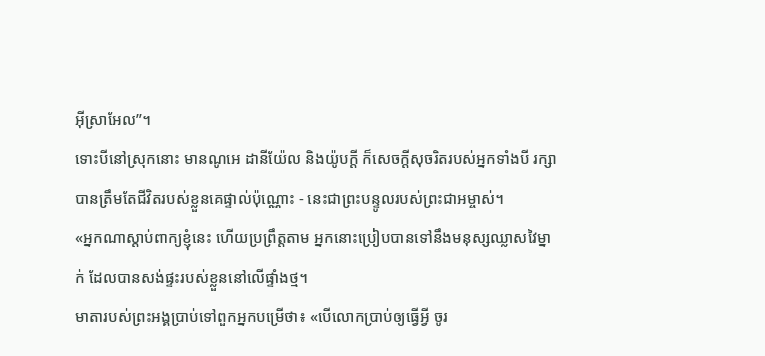អ៊ីស្រាអែល”។
ទោះបីនៅស្រុកនោះ មានណូអេ ដានីយ៉ែល និងយ៉ូបក្ដី ក៏សេចក្ដីសុចរិតរបស់អ្នកទាំងបី រក្សាបានត្រឹមតែជីវិតរបស់ខ្លួនគេផ្ទាល់ប៉ុណ្ណោះ - នេះជាព្រះបន្ទូលរបស់ព្រះជាអម្ចាស់។
«អ្នកណាស្ដាប់ពាក្យខ្ញុំនេះ ហើយប្រព្រឹត្តតាម អ្នកនោះប្រៀបបានទៅនឹងមនុស្សឈ្លាសវៃម្នាក់ ដែលបានសង់ផ្ទះរបស់ខ្លួននៅលើផ្ទាំងថ្ម។
មាតារបស់ព្រះអង្គប្រាប់ទៅពួកអ្នកបម្រើថា៖ «បើលោកប្រាប់ឲ្យធ្វើអ្វី ចូរ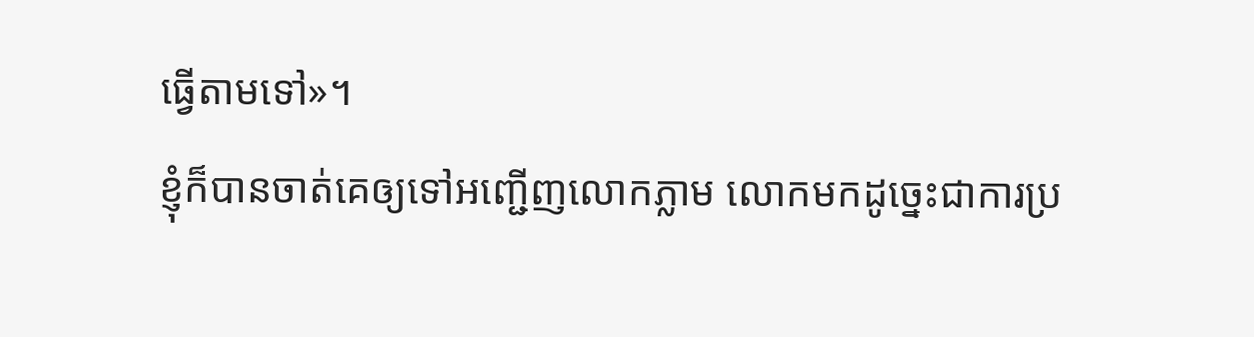ធ្វើតាមទៅ»។
ខ្ញុំក៏បានចាត់គេឲ្យទៅអញ្ជើញលោកភ្លាម លោកមកដូច្នេះជាការប្រ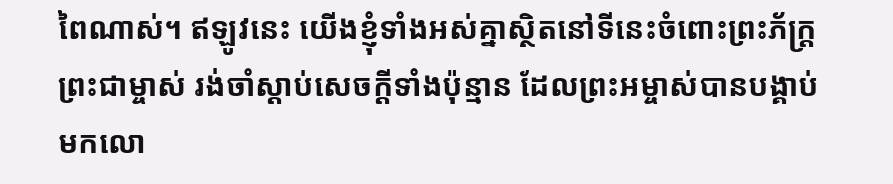ពៃណាស់។ ឥឡូវនេះ យើងខ្ញុំទាំងអស់គ្នាស្ថិតនៅទីនេះចំពោះព្រះភ័ក្ត្រព្រះជាម្ចាស់ រង់ចាំស្ដាប់សេចក្ដីទាំងប៉ុន្មាន ដែលព្រះអម្ចាស់បានបង្គាប់មកលោ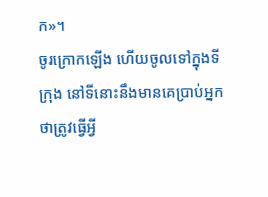ក»។
ចូរក្រោកឡើង ហើយចូលទៅក្នុងទីក្រុង នៅទីនោះនឹងមានគេប្រាប់អ្នកថាត្រូវធ្វើអ្វី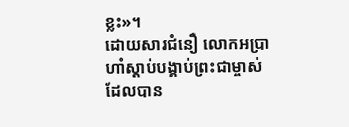ខ្លះ»។
ដោយសារជំនឿ លោកអប្រាហាំស្ដាប់បង្គាប់ព្រះជាម្ចាស់ដែលបាន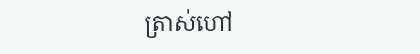ត្រាស់ហៅ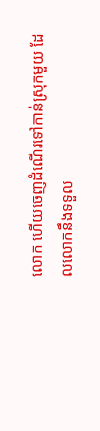លោក ហើយចេញដំណើរទៅកាន់ស្រុកមួយ ដែលលោកនឹងទទួល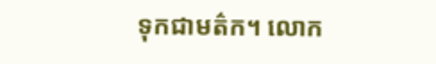ទុកជាមត៌ក។ លោក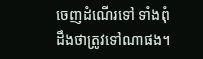ចេញដំណើរទៅ ទាំងពុំដឹងថាត្រូវទៅណាផង។